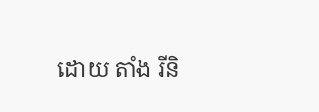ដោយ តាំង រីនិ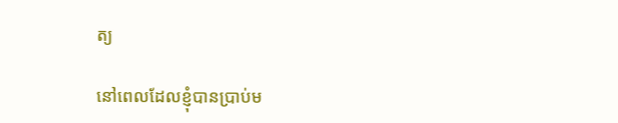ត្យ

នៅពេលដែលខ្ញុំបានប្រាប់ម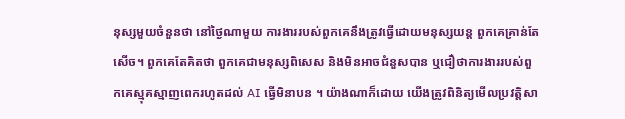នុស្សមួយចំនួនថា នៅថ្ងៃណាមួយ ការងាររបស់ពួកគេនឹងត្រូវធ្វើដោយមនុស្សយន្ត ពួកគេគ្រាន់តែសើច។ ពួកគេតែគិតថា ពួកគេជាមនុស្សពិសេស និងមិនអាចជំនួសបាន ឬជឿថាការងាររបស់ពួកគេស្មុគស្មាញពេករហូតដល់ AI ធ្វើមិនាបន ។ យ៉ាងណាក៏ដោយ យើងត្រូវពិនិត្យមើលប្រវត្តិសា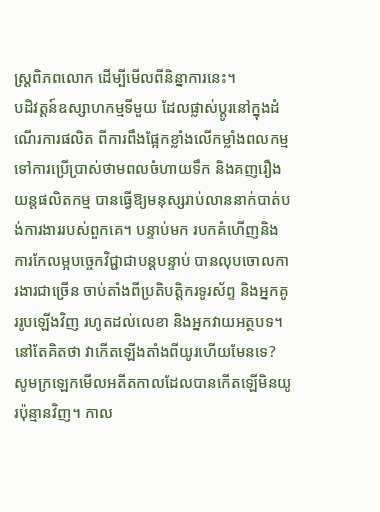ស្រ្តពិភពលោក ដើម្បីមើលពីនិន្នាការនេះ។
បដិវត្តន៍ឧស្សាហកម្មទីមួយ ដែលផ្លាស់ប្តូរនៅក្នុងដំណើរការផលិត ពីការពឹងផ្អែកខ្លាំងលើកម្លាំងពលកម្មទៅការប្រើប្រាស់ថាមពលចំហាយទឹក និងគញរឿងយន្តផលិតកម្ម បានធ្វើឱ្យមនុស្សរាប់លាននាក់បាត់បង់ការងាររបស់ពួកគេ។ បន្ទាប់មក របកគំហើញនិងការកែលម្អបច្ចេកវិជ្ជាជាបន្តបន្ទាប់ បានលុបចោលការងារជាច្រើន ចាប់តាំងពីប្រតិបត្តិករទូរស័ព្ទ និងអ្នកគូររូបឡើងវិញ រហូតដល់លេខា និងអ្នកវាយអត្ថបទ។
នៅតែគិតថា វាកើតឡើងតាំងពីយូរហើយមែនទេ? សូមក្រឡេកមើលអតីតកាលដែលបានកើតឡើមិនយូរប៉ុន្មានវិញ។ កាល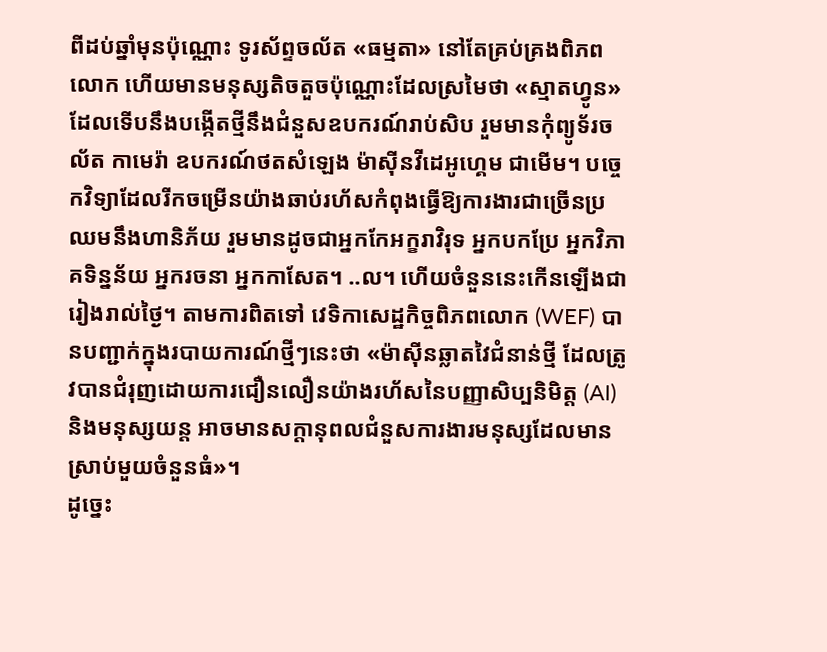ពីដប់ឆ្នាំមុនប៉ុណ្ណោះ ទូរស័ព្ទចល័ត «ធម្មតា» នៅតែគ្រប់គ្រងពិភពលោក ហើយមានមនុស្សតិចតួចប៉ុណ្ណោះដែលស្រមៃថា «ស្មាតហ្វូន» ដែលទើបនឹងបង្កើតថ្មីនឹងជំនួសឧបករណ៍រាប់សិប រួមមានកុំព្យូទ័រចល័ត កាមេរ៉ា ឧបករណ៍ថតសំឡេង ម៉ាស៊ីនវីដេអូហ្គេម ជាមើម។ បច្ចេកវិទ្យាដែលរីកចម្រើនយ៉ាងឆាប់រហ័សកំពុងធ្វើឱ្យការងារជាច្រើនប្រឈមនឹងហានិភ័យ រួមមានដូចជាអ្នកកែអក្ខរាវិរុទ អ្នកបកប្រែ អ្នកវិភាគទិន្នន័យ អ្នករចនា អ្នកកាសែត។ ..ល។ ហើយចំនួននេះកើនឡើងជារៀងរាល់ថ្ងៃ។ តាមការពិតទៅ វេទិកាសេដ្ឋកិច្ចពិភពលោក (WEF) បានបញ្ជាក់ក្នុងរបាយការណ៍ថ្មីៗនេះថា «ម៉ាស៊ីនឆ្លាតវៃជំនាន់ថ្មី ដែលត្រូវបានជំរុញដោយការជឿនលឿនយ៉ាងរហ័សនៃបញ្ញាសិប្បនិមិត្ត (AI) និងមនុស្សយន្ត អាចមានសក្តានុពលជំនួសការងារមនុស្សដែលមានស្រាប់មួយចំនួនធំ»។
ដូច្នេះ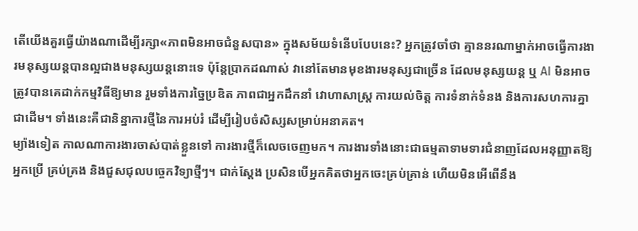តើយើងគួរធ្វើយ៉ាងណាដើម្បីរក្សា«ភាពមិនអាចជំនួសបាន» ក្នុងសម័យទំនើបបែបនេះ? អ្នកត្រូវចាំថា គ្មាននរណាម្នាក់អាចធ្វើការងារមនុស្សយន្តបានល្អជាងមនុស្សយន្តនោះទេ ប៉ុន្តែប្រាកដណាស់ វានៅតែមានមុខងារមនុស្សជាច្រើន ដែលមនុស្សយន្ត ឬ AI មិនអាចត្រូវបានគេដាក់កម្មវិធីឱ្យមាន រួមទាំងការច្នៃប្រឌិត ភាពជាអ្នកដឹកនាំ វោហាសាស្ត្រ ការយល់ចិត្ត ការទំនាក់ទំនង និងការសហការគ្នាជាដើម។ ទាំងនេះគឺជានិន្នាការថ្មីនៃការអប់រំ ដើម្បីរៀបចំសិស្សសម្រាប់អនាគត។
ម្យ៉ាងទៀត កាលណាការងារចាស់បាត់ខ្លួនទៅ ការងារថ្មីក៏លេចចេញមក។ ការងារទាំងនោះជាធម្មតាទាមទារជំនាញដែលអនុញ្ញាតឱ្យអ្នកប្រើ គ្រប់គ្រង និងជួសជុលបច្ចេកវិទ្យាថ្មីៗ។ ជាក់ស្តែង ប្រសិនបើអ្នកគិតថាអ្នកចេះគ្រប់គ្រាន់ ហើយមិនអើពើនឹង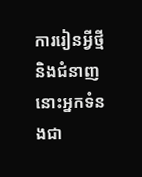ការរៀនអ្វីថ្មី និងជំនាញ នោះអ្នកទំនងជា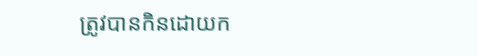ត្រូវបានកិនដោយក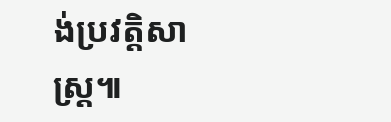ង់ប្រវត្តិសាស្ត្រ៕